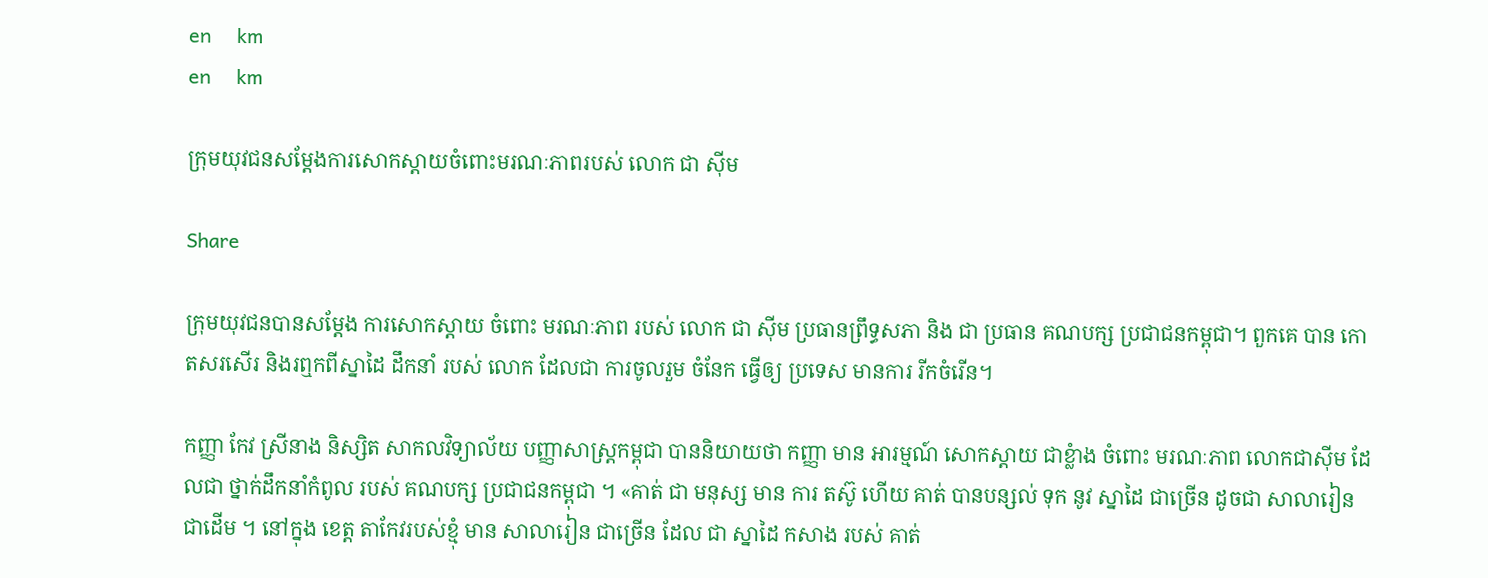en     km
en     km

ក្រុមយុវជនសម្តែងការសោកស្តាយចំពោះមរណៈភាពរបស់ លោក ជា ស៊ីម

Share

ក្រុមយុវជនបានសម្តែង ការសោកស្តាយ ចំពោះ មរណៈភាព របស់ លោក ជា ស៊ីម ប្រធានព្រឹទ្ធសភា និង ជា ប្រធាន គណបក្ស ប្រជាជនកម្ពុជា។ ពួកគេ បាន កោតសរសើរ និងរឮកពីស្នាដៃ ដឹកនាំ របស់ លោក ដែលជា ការចូលរួម ចំនែក ធ្វើឲ្យ ប្រទេស មានការ រីកចំរើន។

កញ្ញា កែវ ស្រីនាង និស្សិត សាកលវិទ្យាល័យ បញ្ញាសាស្រ្ដកម្ពុជា បាននិយាយថា កញ្ញា មាន អារម្មណ៍ សោកស្ដាយ ជាខ្លំាង ចំពោះ មរណៈភាព លោកជាស៊ីម ដែលជា ថ្នាក់ដឹកនាំកំពូល របស់ គណបក្ស ប្រជាជនកម្ពុជា ។ «គាត់ ជា មនុស្ស មាន ការ តស៊ូ ហើយ គាត់ បានបន្សល់ ទុក នូវ ស្នាដៃ ជាច្រើន ដូចជា សាលារៀន ជាដើម ។ នៅក្នុង ខេត្ត តាកែវរបស់ខ្មុំ មាន សាលារៀន ជាច្រើន ដែល ជា ស្នាដៃ កសាង របស់ គាត់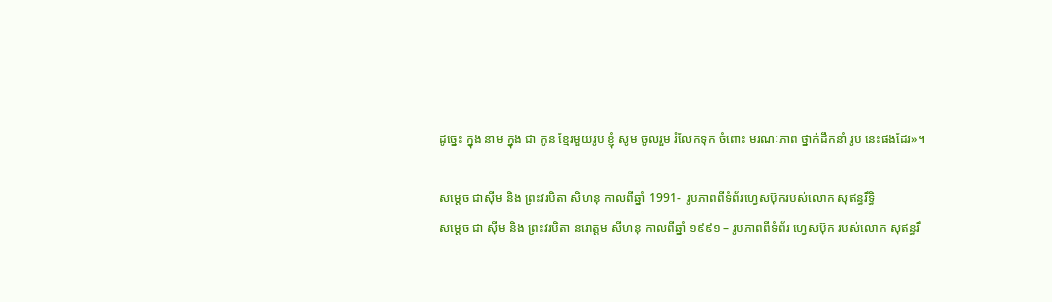ដូច្នេះ ក្នុង នាម ក្នុង ជា កូន ខ្មែរមួយរូប ខ្ញុំ សូម ចូលរួម រំលែកទុក ចំពោះ មរណៈភាព ថ្នាក់ដឹកនាំ រូប នេះផងដែរ»។

សម្តេច ជាស៊ីម និង ព្រះវរបិតា សិហនុ កាលពីឆ្នាំ 1991-  រូបភាពពីទំព័រហ្វេសប៊ុករបស់លោក សុឥន្ធរឹទ្ធិ
សម្តេច ជា ស៊ីម និង ព្រះវរបិតា នរោត្តម សីហនុ កាលពីឆ្នាំ ១៩៩១ – រូបភាពពីទំព័រ ហ្វេសប៊ុក របស់លោក សុឥន្ធរឹ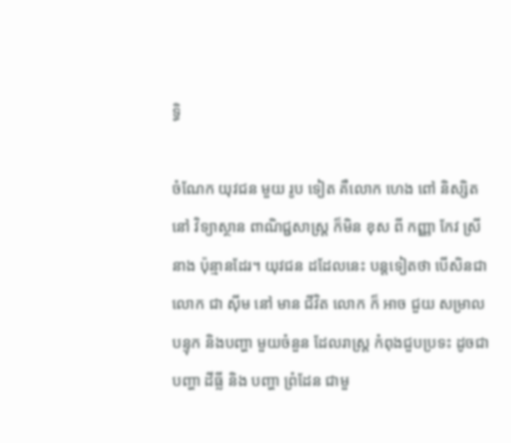ទ្ធិ

ចំណែក យុវជន មួយ រូប ទៀត គឺលោក ហេង ពៅ និស្សិត នៅ វិទ្យាស្ថាន ពាណិជ្ជសាស្រ្ដ ក៏មិន ខុស ពី កញ្ញា កែវ ស្រីនាង ប៉ុន្មានដែរ។ យុវជន ដដែលនេះ បន្ដទៀតថា បើសិនជាលោក ជា ស៊ីម នៅ មាន ជីវិត លោក ក៏ អាច ជួយ សម្រាល បន្ទុក និងបញ្ហា មួយចំនួន ដែលរាស្រ្ដ កំពុងជួបប្រទះ ដូចជា បញ្ហា ដីធ្លី និង បញ្ហា ព្រំដែន ជាមួ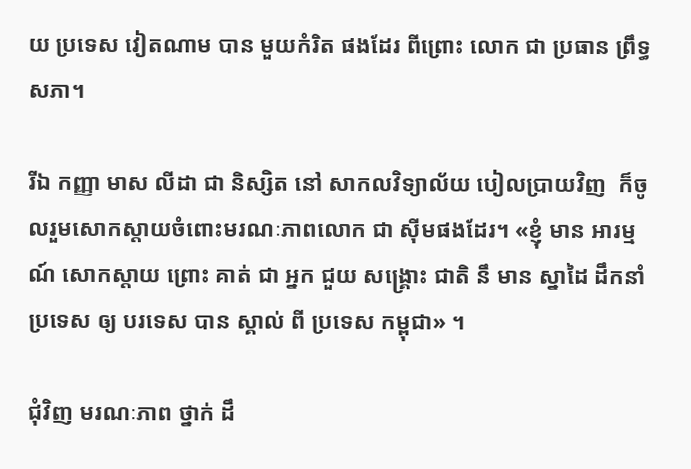យ ប្រទេស វៀតណាម បាន មួយកំរិត ផងដែរ ពីព្រោះ លោក ជា ប្រធាន ព្រឹទ្ធសភា។

រីឯ កញ្ញា មាស លីដា ជា និស្សិត នៅ សាកលវិទ្យាល័យ បៀលប្រាយវិញ  ក៏ចូលរួមសោកស្តាយចំពោះមរណៈភាពលោក ជា ស៊ីមផងដែរ។ «ខ្ញុំ មាន អារម្មណ៍ សោកស្តាយ ព្រោះ គាត់ ជា អ្នក ជួយ សង្គ្រោះ ជាតិ នឹ មាន ស្នាដៃ ដឹកនាំ ប្រទេស ឲ្យ បរទេស បាន ស្គាល់ ពី ប្រទេស កម្ពុជា» ។

ជុំវិញ មរណៈភាព ថ្នាក់ ដឹ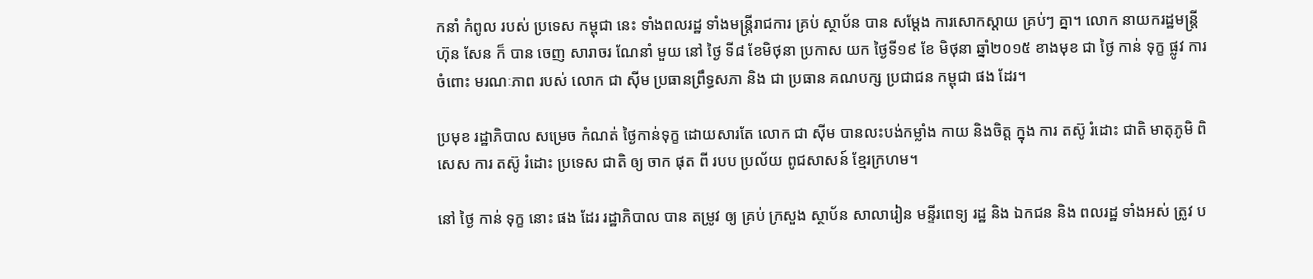កនាំ កំពូល របស់ ប្រទេស កម្ពុជា នេះ ទាំងពលរដ្ឋ ទាំងមន្រ្តីរាជការ គ្រប់ ស្ថាប័ន បាន សម្តែង ការសោកស្តាយ គ្រប់ៗ គ្នា។ លោក នាយករដ្ឋមន្ត្រី ហ៊ុន សែន ក៏ បាន ចេញ សារាចរ ណែនាំ មួយ នៅ ថ្ងៃ ទី៨ ខែមិថុនា ប្រកាស យក ថ្ងៃទី១៩ ខែ មិថុនា ឆ្នាំ២០១៥ ខាងមុខ ជា ថ្ងៃ កាន់ ទុក្ខ ផ្លូវ ការ ចំពោះ មរណៈភាព របស់ លោក ជា ស៊ីម ប្រធានព្រឹទ្ធសភា និង ជា ប្រធាន គណបក្ស ប្រជាជន កម្ពុជា ផង ដែរ។

ប្រមុខ រដ្ឋាភិបាល សម្រេច កំណត់ ថ្ងៃកាន់ទុក្ខ ដោយសារតែ លោក ជា ស៊ីម បានលះបង់កម្លាំង កាយ និងចិត្ត ក្នុង ការ តស៊ូ រំដោះ ជាតិ មាតុភូមិ ពិសេស ការ តស៊ូ រំដោះ ប្រទេស ជាតិ ឲ្យ ចាក ផុត ពី របប ប្រល័យ ពូជសាសន៍ ខ្មែរក្រហម។

នៅ ថ្ងៃ កាន់ ទុក្ខ នោះ ផង ដែរ រដ្ឋាភិបាល បាន តម្រូវ ឲ្យ គ្រប់ ក្រសួង ស្ថាប័ន សាលារៀន មន្ទីរពេទ្យ រដ្ឋ និង ឯកជន និង ពលរដ្ឋ ទាំងអស់ ត្រូវ ប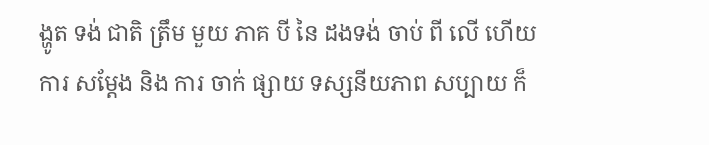ង្ហូត ទង់ ជាតិ ត្រឹម មួយ ភាគ បី នៃ ដងទង់ ចាប់ ពី លើ ហើយ ការ សម្តែង និង ការ ចាក់ ផ្សាយ ទស្សនីយភាព សប្បាយ ក៏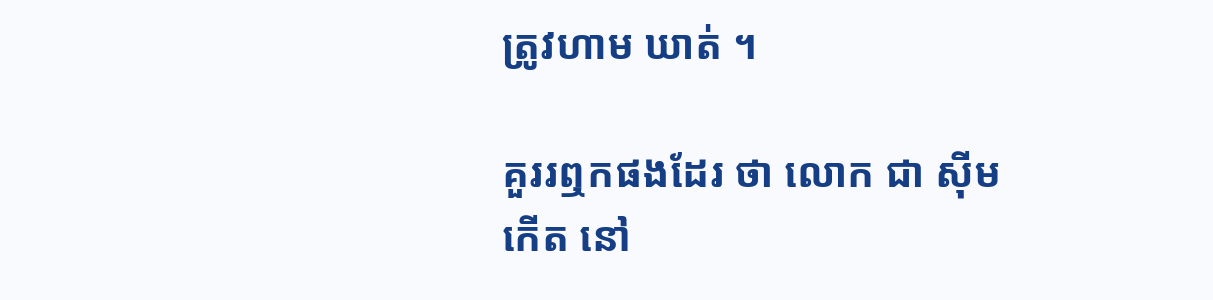ត្រូវហាម ឃាត់ ។

គួររឮកផងដែរ ថា លោក ជា ស៊ីម កើត នៅ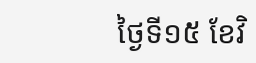ថ្ងៃទី១៥ ខែវិ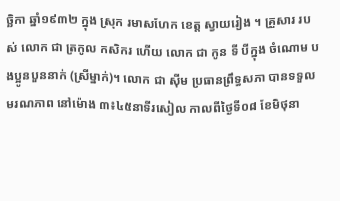ច្ឆិកា ឆ្នាំ១៩៣២ ក្នុង ស្រុក រមាសហែក ខេត្ត ស្វាយរៀង ។ គ្រួសារ របស់ លោក ជា ត្រកូល កសិករ ហើយ លោក ជា កូន ទី បីក្នុង ចំណោម បងប្អូនបួននាក់ (ស្រីម្នាក់)។ លោក ជា ស៊ីម ប្រធានព្រឹទ្ធសភា បានទទួលមរណភាព នៅម៉ោង ៣៖៤៥នាទីរសៀល កាលពីថ្ងៃទី០៨ ខែមិថុនា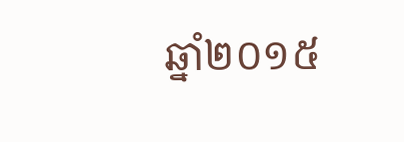ឆ្នាំ២០១៥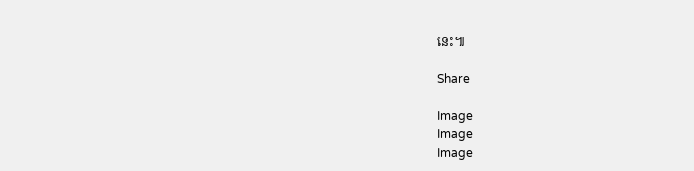នេះ៕

Share

Image
Image
Image